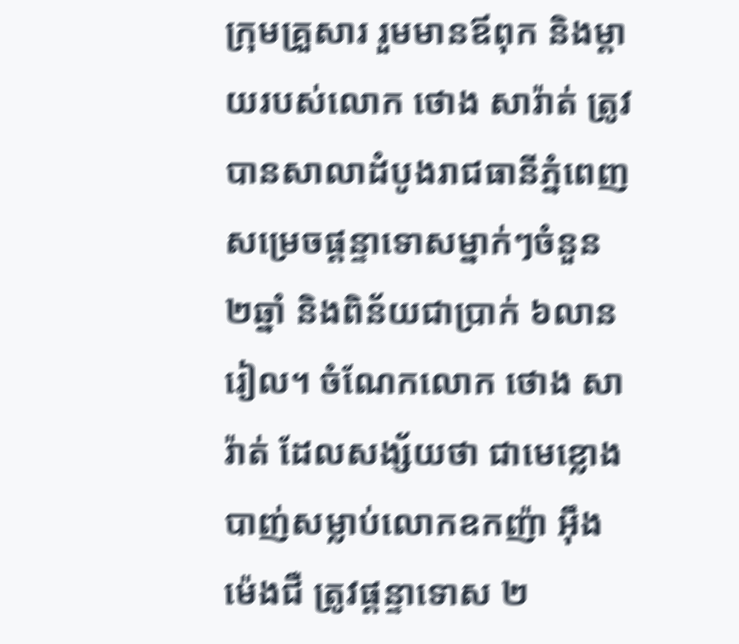ក្រុមគ្រួសារ រួមមានឪពុក និងម្ដាយរបស់លោក ថោង សារ៉ាត់ ត្រូវបានសាលាដំបូងរាជធានីភ្នំពេញ សម្រេចផ្ដន្ទាទោសម្នាក់ៗចំនួន ២ឆ្នាំ និងពិន័យជាប្រាក់ ៦លានរៀល។ ចំណែកលោក ថោង សារ៉ាត់ ដែលសង្ស័យថា ជាមេខ្លោងបាញ់សម្លាប់លោកឧកញ៉ា អ៊ឹង ម៉េងជឺ ត្រូវផ្ដន្ទាទោស ២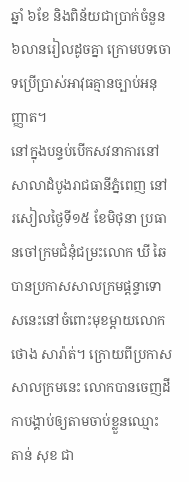ឆ្នាំ ៦ខែ និងពិន័យជាប្រាក់ចំនួន ៦លានរៀលដូចគ្នា ក្រោមបទចោទប្រើប្រាស់អាវុធគ្មានច្បាប់អនុញ្ញាត។
នៅក្នុងបន្ទប់បើកសវនាការនៅសាលាដំបូងរាជធានីភ្នំពេញ នៅរសៀលថ្ងៃទី១៥ ខែមិថុនា ប្រធានចៅក្រមជំនុំជម្រះលោក ឃី ឆៃ បានប្រកាសសាលក្រមផ្ដន្ទាទោសនេះនៅចំពោះមុខម្ដាយលោក ថោង សារ៉ាត់។ ក្រោយពីប្រកាសសាលក្រមនេះ លោកបានចេញដីកាបង្គាប់ឲ្យតាមចាប់ខ្លួនឈ្មោះ តាន់ សុខ ជា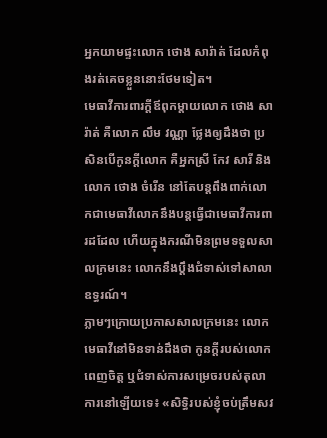អ្នកយាមផ្ទះលោក ថោង សារ៉ាត់ ដែលកំពុងរត់គេចខ្លួននោះថែមទៀត។
មេធាវីការពារក្តីឪពុកម្ដាយលោក ថោង សារ៉ាត់ គឺលោក លឹម វណ្ណា ថ្លែងឲ្យដឹងថា ប្រសិនបើកូនក្ដីលោក គឺអ្នកស្រី កែវ សារី និងលោក ថោង ចំរើន នៅតែបន្តពឹងពាក់លោកជាមេធាវីលោកនឹងបន្តធ្វើជាមេធាវីការពារដដែល ហើយក្នុងករណីមិនព្រមទទួលសាលក្រមនេះ លោកនឹងប្ដឹងជំទាស់ទៅសាលាឧទ្ធរណ៍។
ភ្លាមៗក្រោយប្រកាសសាលក្រមនេះ លោកមេធាវីនៅមិនទាន់ដឹងថា កូនក្តីរបស់លោកពេញចិត្ត ឬជំទាស់ការសម្រេចរបស់តុលាការនៅឡើយទេ៖ «សិទ្ធិរបស់ខ្ញុំចប់ត្រឹមសវ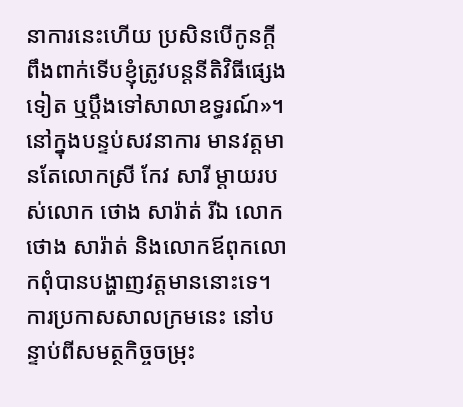នាការនេះហើយ ប្រសិនបើកូនក្តីពឹងពាក់ទើបខ្ញុំត្រូវបន្តនីតិវិធីផ្សេងទៀត ឬប្ដឹងទៅសាលាឧទ្ធរណ៍»។
នៅក្នុងបន្ទប់សវនាការ មានវត្តមានតែលោកស្រី កែវ សារី ម្ដាយរបស់លោក ថោង សារ៉ាត់ រីឯ លោក ថោង សារ៉ាត់ និងលោកឪពុកលោកពុំបានបង្ហាញវត្តមាននោះទេ។
ការប្រកាសសាលក្រមនេះ នៅបន្ទាប់ពីសមត្ថកិច្ចចម្រុះ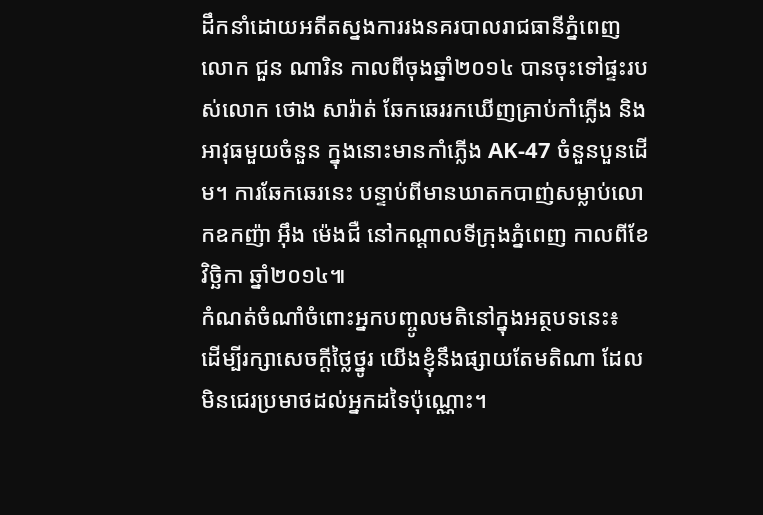ដឹកនាំដោយអតីតស្នងការរងនគរបាលរាជធានីភ្នំពេញ លោក ជួន ណារិន កាលពីចុងឆ្នាំ២០១៤ បានចុះទៅផ្ទះរបស់លោក ថោង សារ៉ាត់ ឆែកឆេររកឃើញគ្រាប់កាំភ្លើង និងអាវុធមួយចំនួន ក្នុងនោះមានកាំភ្លើង AK-47 ចំនួនបួនដើម។ ការឆែកឆេរនេះ បន្ទាប់ពីមានឃាតកបាញ់សម្លាប់លោកឧកញ៉ា អ៊ឹង ម៉េងជឺ នៅកណ្ដាលទីក្រុងភ្នំពេញ កាលពីខែវិច្ឆិកា ឆ្នាំ២០១៤៕
កំណត់ចំណាំចំពោះអ្នកបញ្ចូលមតិនៅក្នុងអត្ថបទនេះ៖
ដើម្បីរក្សាសេចក្ដីថ្លៃថ្នូរ យើងខ្ញុំនឹងផ្សាយតែមតិណា ដែលមិនជេរប្រមាថដល់អ្នកដទៃប៉ុណ្ណោះ។